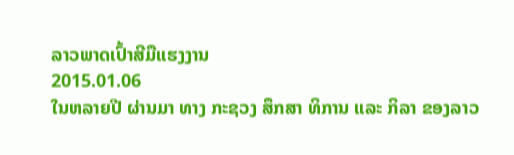ລາວພາດເປົ້າສີມືແຮງງານ
2015.01.06
ໃນຫລາຍປີ ຜ່ານມາ ທາງ ກະຊວງ ສຶກສາ ທິການ ແລະ ກິລາ ຂອງລາວ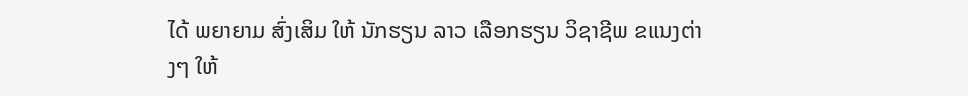ໄດ້ ພຍາຍາມ ສົ່ງເສິມ ໃຫ້ ນັກຮຽນ ລາວ ເລືອກຮຽນ ວິຊາຊີພ ຂແນງຕ່າງໆ ໃຫ້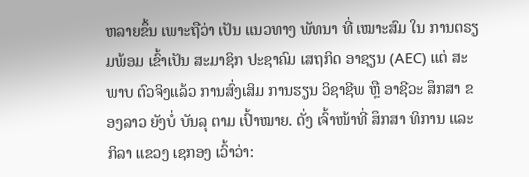ຫລາຍຂຶ້ນ ເພາະຖືວ່າ ເປັນ ແນວທາງ ພັທນາ ທີ່ ເໝາະສົມ ໃນ ການຕຣຽມພ້ອມ ເຂົ້າເປັນ ສະມາຊິກ ປະຊາຄົມ ເສຖກິດ ອາຊຽນ (AEC) ແຕ່ ສະພາບ ຕົວຈິງແລ້ວ ການສົ່ງເສິມ ການຮຽນ ວິຊາຊີພ ຫຼື ອາຊີວະ ສຶກສາ ຂອງລາວ ຍັງບໍ່ ບັນລຸ ຕາມ ເປົ້າໝາຍ. ດັ່ງ ເຈົ້າໜ້າທີ່ ສຶກສາ ທິການ ແລະ ກິລາ ແຂວງ ເຊກອງ ເວົ້າວ່າ: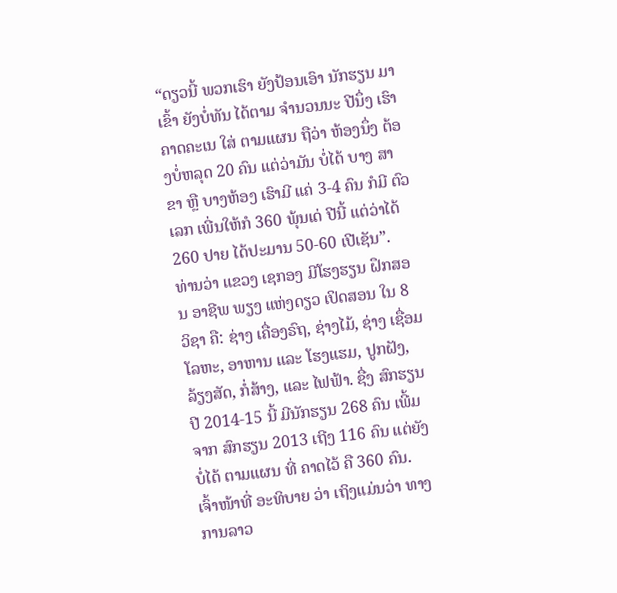“ດຽວນີ້ ພວກເຮົາ ຍັງປ້ອນເອົາ ນັກຮຽນ ມາເຂົ້າ ຍັງບໍ່ທັນ ໄດ້ຕາມ ຈໍານວນນະ ປີນຶ່ງ ເຮົາ ຄາດຄະເນ ໃສ່ ຕາມແຜນ ຖືວ່າ ຫ້ອງນຶ່ງ ຕ້ອງບໍ່ຫລຸດ 20 ຄົນ ແຕ່ວ່າມັນ ບໍ່ໄດ້ ບາງ ສາຂາ ຫຼື ບາງຫ້ອງ ເຮົາມີ ແຄ່ 3-4 ຄົນ ກໍມີ ຕົວເລກ ເພີ່ນໃຫ້ກໍ 360 ພຸ້ນເດ່ ປີນີ້ ແຕ່ວ່າໄດ້ 260 ປາຍ ໄດ້ປະມານ 50-60 ເປີເຊັນ”.
ທ່ານວ່າ ແຂວງ ເຊກອງ ມີໂຮງຮຽນ ຝຶກສອນ ອາຊີພ ພຽງ ແຫ່ງດຽວ ເປິດສອນ ໃນ 8 ວິຊາ ຄື: ຊ່າງ ເຄື່ອງຣົຖ, ຊ່າງໄມ້, ຊ່າງ ເຊື່ອມ ໂລຫະ, ອາຫານ ແລະ ໂຮງແຮມ, ປູກຝັງ, ລ້ຽງສັດ, ກໍ່ສ້າງ, ແລະ ໄຟຟ້າ. ຊື່ງ ສົກຮຽນ ປີ 2014-15 ນີ້ ມີນັກຮຽນ 268 ຄົນ ເພີ້ມຈາກ ສົກຮຽນ 2013 ເຖີງ 116 ຄົນ ແຕ່ຍັງບໍ່ໄດ້ ຕາມແຜນ ທີ່ ຄາດໄວ້ ຄື 360 ຄົນ.
ເຈົ້າໜ້າທີ່ ອະທິບາຍ ວ່າ ເຖິງແມ່ນວ່າ ທາງການລາວ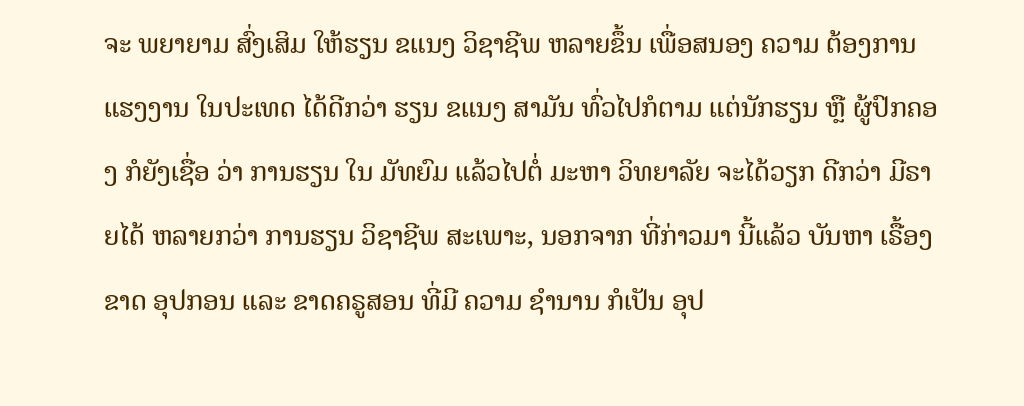ຈະ ພຍາຍາມ ສົ່ງເສິມ ໃຫ້ຮຽນ ຂແນງ ວິຊາຊີພ ຫລາຍຂຶ້ນ ເພື່ອສນອງ ຄວາມ ຕ້ອງການ ແຮງງານ ໃນປະເທດ ໄດ້ດີກວ່າ ຮຽນ ຂແນງ ສາມັນ ທົ່ວໄປກໍຕາມ ແຕ່ນັກຮຽນ ຫຼື ຜູ້ປົກຄອງ ກໍຍັງເຊື່ອ ວ່າ ການຮຽນ ໃນ ມັທຍົມ ແລ້ວໄປຕໍ່ ມະຫາ ວິທຍາລັຍ ຈະໄດ້ວຽກ ດີກວ່າ ມີຣາຍໄດ້ ຫລາຍກວ່າ ການຮຽນ ວິຊາຊີພ ສະເພາະ, ນອກຈາກ ທີ່ກ່າວມາ ນີ້ແລ້ວ ບັນຫາ ເຣື້ອງຂາດ ອຸປກອນ ແລະ ຂາດຄຣູສອນ ທີ່ມີ ຄວາມ ຊໍານານ ກໍເປັນ ອຸປ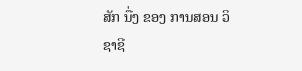ສັກ ນື່ງ ຂອງ ການສອນ ວິຊາຊີ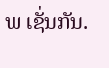ພ ເຊັ່ນກັນ.